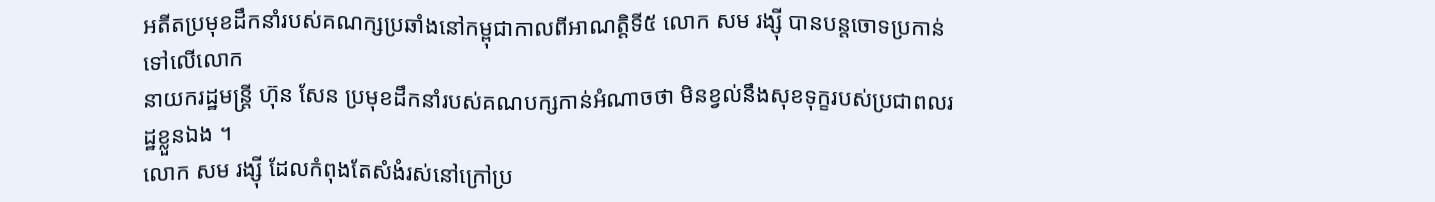អតីតប្រមុខដឹកនាំរបស់គណក្សប្រឆាំងនៅកម្ពុជាកាលពីអាណត្តិទី៥ លោក សម រង្ស៊ី បានបន្តចោទប្រកាន់ទៅលើលោក
នាយករដ្ឋមន្រ្តី ហ៊ុន សែន ប្រមុខដឹកនាំរបស់គណបក្សកាន់អំណាចថា មិនខ្វល់នឹងសុខទុក្ខរបស់ប្រជាពលរដ្ឋខ្លួនឯង ។
លោក សម រង្ស៊ី ដែលកំពុងតែសំងំរស់នៅក្រៅប្រ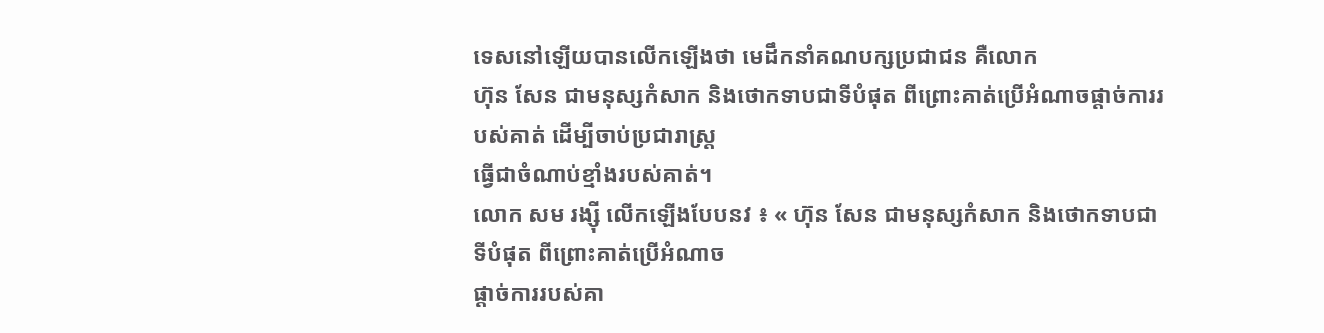ទេសនៅឡើយបានលើកឡើងថា មេដឹកនាំគណបក្សប្រជាជន គឺលោក
ហ៊ុន សែន ជាមនុស្សកំសាក និងថោកទាបជាទីបំផុត ពីព្រោះគាត់ប្រើអំណាចផ្តាច់ការរបស់គាត់ ដើម្បីចាប់ប្រជារាស្ត្រ
ធ្វើជាចំណាប់ខ្មាំងរបស់គាត់។
លោក សម រង្ស៊ី លើកឡើងបែបនវ ៖ « ហ៊ុន សែន ជាមនុស្សកំសាក និងថោកទាបជាទីបំផុត ពីព្រោះគាត់ប្រើអំណាច
ផ្តាច់ការរបស់គា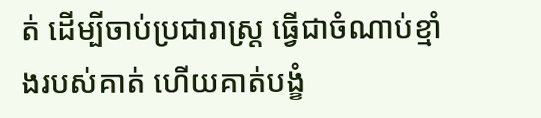ត់ ដើម្បីចាប់ប្រជារាស្ត្រ ធ្វើជាចំណាប់ខ្មាំងរបស់គាត់ ហើយគាត់បង្ខំ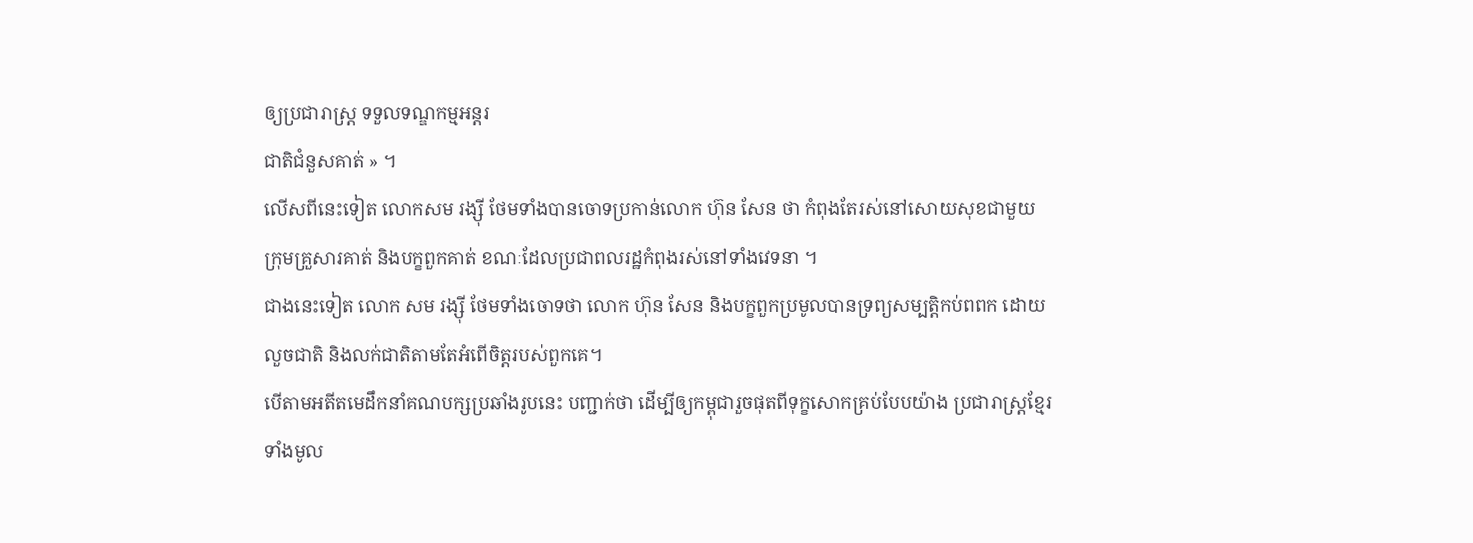ឲ្យប្រជារាស្ត្រ ទទួលទណ្ឌកម្មអន្តរ
ជាតិជំនួសគាត់ » ។
លើសពីនេះទៀត លោកសម រង្ស៊ី ថែមទាំងបានចោទប្រកាន់លោក ហ៊ុន សែន ថា កំពុងតែរស់នៅសោយសុខជាមួយ
ក្រុមគ្រួសារគាត់ និងបក្ខពួកគាត់ ខណៈដែលប្រជាពលរដ្ឋកំពុងរស់នៅទាំងវេទនា ។
ជាងនេះទៀត លោក សម រង្ស៊ី ថែមទាំងចោទថា លោក ហ៊ុន សែន និងបក្ខពួកប្រមូលបានទ្រព្យសម្បត្តិកប់ពពក ដោយ
លួចជាតិ និងលក់ជាតិតាមតែអំពើចិត្តរបស់ពួកគេ។
បើតាមអតីតមេដឹកនាំគណបក្សប្រឆាំងរូបនេះ បញ្ជាក់ថា ដើម្បីឲ្យកម្ពុជារួចផុតពីទុក្ខសោកគ្រប់បែបយ៉ាង ប្រជារាស្ត្រខ្មែរ
ទាំងមូល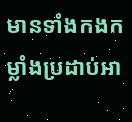មានទាំងកងកម្លាំងប្រដាប់អា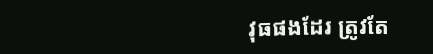វុធផងដែរ ត្រូវតែ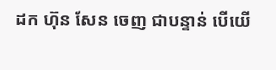ដក ហ៊ុន សែន ចេញ ជាបន្ទាន់ បើយើ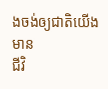ងចង់ឲ្យជាតិយើង មាន
ជីវិ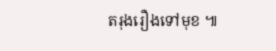តរុងរឿងទៅមុខ ៕